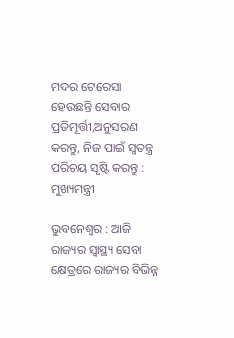ମଦର ଟେରେସା ହେଉଛନ୍ତି ସେବାର ପ୍ରତିମୂର୍ତ୍ତୀ,ଅନୁସରଣ କରନ୍ତୁ, ନିଜ ପାଇଁ ସ୍ବତନ୍ତ୍ର ପରିଚୟ ସୃଷ୍ଟି କରନ୍ତୁ : ମୁଖ୍ୟମନ୍ତ୍ରୀ

ଭୁବନେଶ୍ୱର : ଆଜି ରାଜ୍ୟର ସ୍ବାସ୍ଥ୍ୟ ସେବା କ୍ଷେତ୍ରରେ ରାଜ୍ୟର ବିଭିନ୍ନ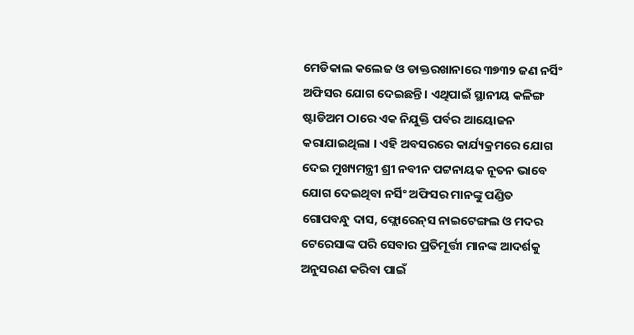ମେଡିକାଲ କଲେଜ ଓ ଡାକ୍ତରଖାନାରେ ୩୭୩୨ ଜଣ ନର୍ସିଂ ଅଫିସର ଯୋଗ ଦେଇଛନ୍ତି । ଏଥିପାଇଁ ସ୍ଥାନୀୟ କଳିଙ୍ଗ ଷ୍ଟାଡିଅମ ଠାରେ ଏକ ନିଯୁକ୍ତି ପର୍ବର ଆୟୋଜନ କରାଯାଇଥିଲା । ଏହି ଅବସରରେ କାର୍ଯ୍ୟକ୍ରମରେ ଯୋଗ ଦେଇ ମୁଖ୍ୟମନ୍ତ୍ରୀ ଶ୍ରୀ ନବୀନ ପଟ୍ଟନାୟକ ନୂତନ ଭାବେ ଯୋଗ ଦେଇଥିବା ନର୍ସିଂ ଅଫିସର ମାନଙ୍କୁ ପଣ୍ଡିତ ଗୋପବନ୍ଧୁ ଦାସ, ଫ୍ଲୋରେନ୍‌ସ ନାଇଟେଙ୍ଗଲ ଓ ମଦର ଟେରେସାଙ୍କ ପରି ସେବାର ପ୍ରତିମୂର୍ତ୍ତୀ ମାନଙ୍କ ଆଦର୍ଶକୁ ଅନୁସରଣ କରିବା ପାଇଁ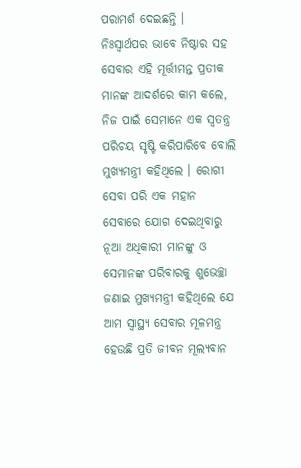ପରାମର୍ଶ ଦେଇଛନ୍ତି । ନିଃସ୍ବାର୍ଥପର ଭାବେ ନିଷ୍ଠାର ସହ ସେବାର ଏହି ମୂର୍ତ୍ତୀମନ୍ତ ପ୍ରତୀକ ମାନଙ୍କ ଆଦର୍ଶରେ କାମ କଲେ, ନିଜ ପାଇଁ ସେମାନେ ଏକ ସ୍ବତନ୍ତ୍ର ପରିଚୟ ସୃଷ୍ଟି କରିପାରିବେ ବୋଲି ମୁଖ୍ୟମନ୍ତ୍ରୀ କହିଥିଲେ । ରୋଗୀ ସେବା ପରି ଏକ ମହାନ ସେବାରେ ଯୋଗ ଦେଇଥିବାରୁ ନୂଆ ଅଧିକାରୀ ମାନଙ୍କୁ ଓ ସେମାନଙ୍କ ପରିବାରକୁ ଶୁଭେଚ୍ଛା ଜଣାଇ ମୁଖ୍ୟମନ୍ତ୍ରୀ କହିଥିଲେ ଯେ ଆମ ସ୍ବାସ୍ଥ୍ୟ ସେବାର ମୂଳମନ୍ତ୍ର ହେଉଛି ପ୍ରତି ଜୀବନ ମୂଲ୍ୟବାନ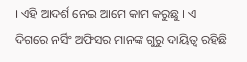। ଏହି ଆଦର୍ଶ ନେଇ ଆମେ କାମ କରୁଛୁ । ଏ ଦିଗରେ ନର୍ସିଂ ଅଫିସର ମାନଙ୍କ ଗୁରୁ ଦାୟିତ୍ବ ରହିଛି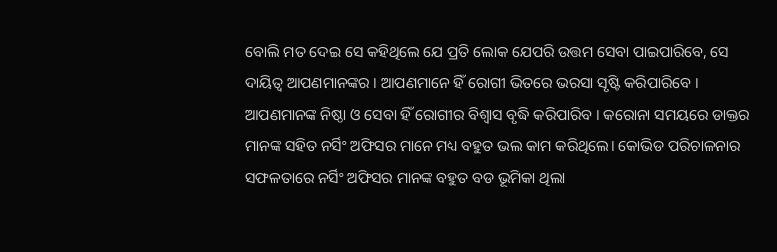ବୋଲି ମତ ଦେଇ ସେ କହିଥିଲେ ଯେ ପ୍ରତି ଲୋକ ଯେପରି ଉତ୍ତମ ସେବା ପାଇପାରିବେ, ସେ ଦାୟିତ୍ବ ଆପଣମାନଙ୍କର । ଆପଣମାନେ ହିଁ ରୋଗୀ ଭିତରେ ଭରସା ସୃଷ୍ଟି କରିପାରିବେ । ଆପଣମାନଙ୍କ ନିଷ୍ଠା ଓ ସେବା ହିଁ ରୋଗୀର ବିଶ୍ବାସ ବୃଦ୍ଧି କରିପାରିବ । କରୋନା ସମୟରେ ଡାକ୍ତର ମାନଙ୍କ ସହିତ ନର୍ସିଂ ଅଫିସର ମାନେ ମଧ୍ୟ ବହୁତ ଭଲ କାମ କରିଥିଲେ। କୋଭିଡ ପରିଚାଳନାର ସଫଳତାରେ ନର୍ସିଂ ଅଫିସର ମାନଙ୍କ ବହୁତ ବଡ ଭୂମିକା ଥିଲା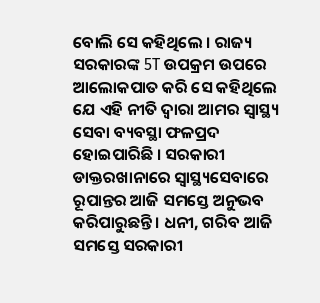ବୋଲି ସେ କହିଥିଲେ । ରାଜ୍ୟ ସରକାରଙ୍କ 5T ଉପକ୍ରମ ଉପରେ ଆଲୋକପାତ କରି ସେ କହିଥିଲେ ଯେ ଏହି ନୀତି ଦ୍ବାରା ଆମର ସ୍ବାସ୍ଥ୍ୟ ସେବା ବ୍ୟବସ୍ଥା ଫଳପ୍ରଦ ହୋଇପାରିଛି । ସରକାରୀ ଡାକ୍ତରଖାନାରେ ସ୍ବାସ୍ଥ୍ୟସେବାରେ ରୂପାନ୍ତର ଆଜି ସମସ୍ତେ ଅନୁଭବ କରିପାରୁଛନ୍ତି । ଧନୀ, ଗରିବ ଆଜି ସମସ୍ତେ ସରକାରୀ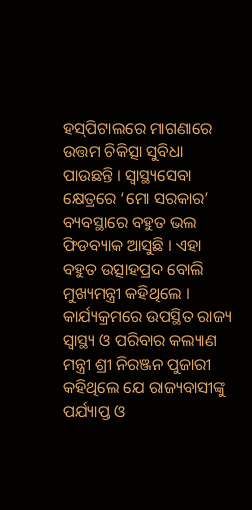ହସ୍‌ପିଟାଲରେ ମାଗଣାରେ ଉତ୍ତମ ଚିକିତ୍ସା ସୁବିଧା ପାଉଛନ୍ତି । ସ୍ବାସ୍ଥ୍ୟସେବା କ୍ଷେତ୍ରରେ ‘ମୋ ସରକାର’ ବ୍ୟବସ୍ଥାରେ ବହୁତ ଭଲ ଫିଡବ୍ୟାକ ଆସୁଛି । ଏହା ବହୁତ ଉତ୍ସାହପ୍ରଦ ବୋଲି ମୁଖ୍ୟମନ୍ତ୍ରୀ କହିଥିଲେ । କାର୍ଯ୍ୟକ୍ରମରେ ଉପସ୍ଥିତ ରାଜ୍ୟ ସ୍ବାସ୍ଥ୍ୟ ଓ ପରିବାର କଲ୍ୟାଣ ମନ୍ତ୍ରୀ ଶ୍ରୀ ନିରଞ୍ଜନ ପୁଜାରୀ କହିଥିଲେ ଯେ ରାଜ୍ୟବାସୀଙ୍କୁ ପର୍ଯ୍ୟାପ୍ତ ଓ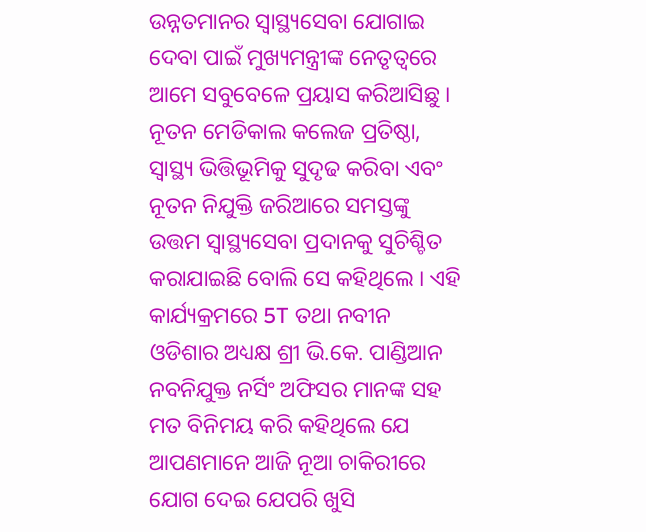ଉନ୍ନତମାନର ସ୍ବାସ୍ଥ୍ୟସେବା ଯୋଗାଇ ଦେବା ପାଇଁ ମୁଖ୍ୟମନ୍ତ୍ରୀଙ୍କ ନେତୃତ୍ବରେ ଆମେ ସବୁବେଳେ ପ୍ରୟାସ କରିଆସିଛୁ । ନୂତନ ମେଡିକାଲ କଲେଜ ପ୍ରତିଷ୍ଠା, ସ୍ବାସ୍ଥ୍ୟ ଭିତ୍ତିଭୂମିକୁ ସୁଦୃଢ କରିବା ଏବଂ ନୂତନ ନିଯୁକ୍ତି ଜରିଆରେ ସମସ୍ତଙ୍କୁ ଉତ୍ତମ ସ୍ବାସ୍ଥ୍ୟସେବା ପ୍ରଦାନକୁ ସୁଚିଶ୍ଚିତ କରାଯାଇଛି ବୋଲି ସେ କହିଥିଲେ । ଏହି କାର୍ଯ୍ୟକ୍ରମରେ 5T ତଥା ନବୀନ ଓଡିଶାର ଅଧ୍ୟକ୍ଷ ଶ୍ରୀ ଭି.କେ. ପାଣ୍ଡିଆନ ନବନିଯୁକ୍ତ ନର୍ସିଂ ଅଫିସର ମାନଙ୍କ ସହ ମତ ବିନିମୟ କରି କହିଥିଲେ ଯେ ଆପଣମାନେ ଆଜି ନୂଆ ଚାକିରୀରେ ଯୋଗ ଦେଇ ଯେପରି ଖୁସି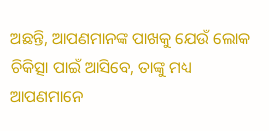ଅଛନ୍ତି, ଆପଣମାନଙ୍କ ପାଖକୁ ଯେଉଁ ଲୋକ ଚିକିତ୍ସା ପାଇଁ ଆସିବେ, ତାଙ୍କୁ ମଧ୍ୟ ଆପଣମାନେ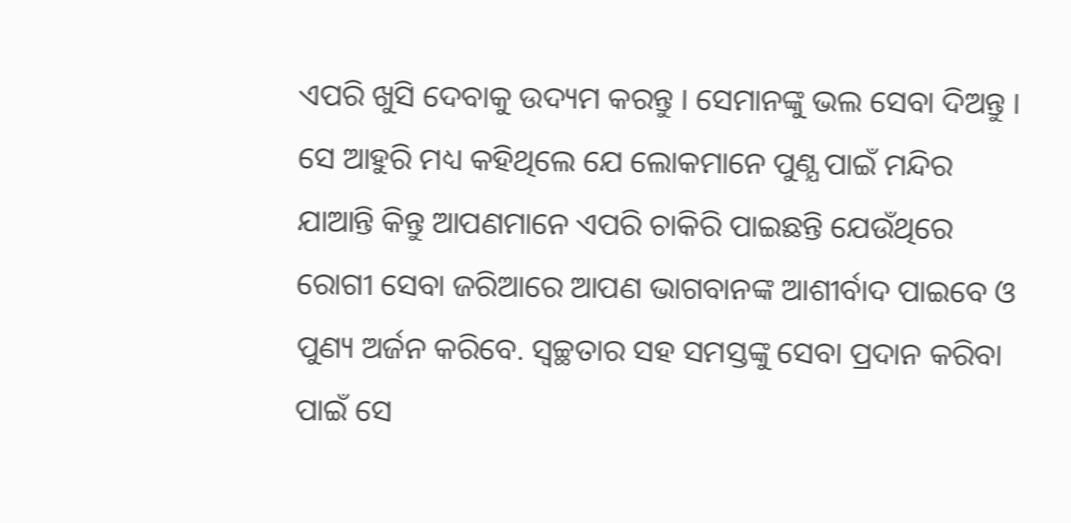ଏପରି ଖୁସି ଦେବାକୁ ଉଦ୍ୟମ କରନ୍ତୁ । ସେମାନଙ୍କୁ ଭଲ ସେବା ଦିଅନ୍ତୁ । ସେ ଆହୁରି ମଧ୍ୟ କହିଥିଲେ ଯେ ଲୋକମାନେ ପୁଣ୍ଯ ପାଇଁ ମନ୍ଦିର ଯାଆନ୍ତି କିନ୍ତୁ ଆପଣମାନେ ଏପରି ଚାକିରି ପାଇଛନ୍ତି ଯେଉଁଥିରେ ରୋଗୀ ସେବା ଜରିଆରେ ଆପଣ ଭାଗବାନଙ୍କ ଆଶୀର୍ବାଦ ପାଇବେ ଓ ପୁଣ୍ୟ ଅର୍ଜନ କରିବେ. ସ୍ବଚ୍ଛତାର ସହ ସମସ୍ତଙ୍କୁ ସେବା ପ୍ରଦାନ କରିବା ପାଇଁ ସେ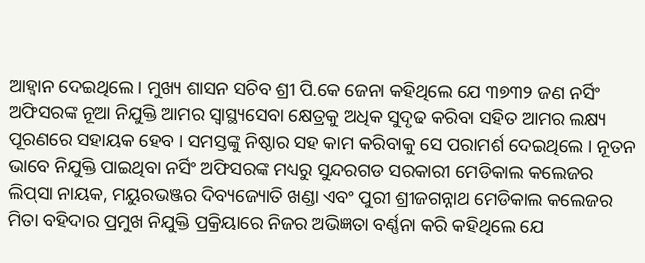ଆହ୍ବାନ ଦେଇଥିଲେ । ମୁଖ୍ୟ ଶାସନ ସଚିବ ଶ୍ରୀ ପି.କେ ଜେନା କହିଥିଲେ ଯେ ୩୭୩୨ ଜଣ ନର୍ସିଂ ଅଫିସରଙ୍କ ନୂଆ ନିଯୁକ୍ତି ଆମର ସ୍ବାସ୍ଥ୍ୟସେବା କ୍ଷେତ୍ରକୁ ଅଧିକ ସୁଦୃଢ କରିବା ସହିତ ଆମର ଲକ୍ଷ୍ୟ ପୂରଣରେ ସହାୟକ ହେବ । ସମସ୍ତଙ୍କୁ ନିଷ୍ଠାର ସହ କାମ କରିବାକୁ ସେ ପରାମର୍ଶ ଦେଇଥିଲେ । ନୂତନ ଭାବେ ନିଯୁକ୍ତି ପାଇଥିବା ନର୍ସିଂ ଅଫିସରଙ୍କ ମଧ୍ୟରୁ ସୁନ୍ଦରଗଡ ସରକାରୀ ମେଡିକାଲ କଲେଜର ଲିପ୍‌ସା ନାୟକ, ମୟୁରଭଞ୍ଜର ଦିବ୍ୟଜ୍ୟୋତି ଖଣ୍ଡା ଏବଂ ପୁରୀ ଶ୍ରୀଜଗନ୍ନାଥ ମେଡିକାଲ କଲେଜର ମିତା ବହିଦାର ପ୍ରମୁଖ ନିଯୁକ୍ତି ପ୍ରକ୍ରିୟାରେ ନିଜର ଅଭିଜ୍ଞତା ବର୍ଣ୍ଣନା କରି କହିଥିଲେ ଯେ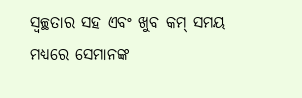ସ୍ବଚ୍ଛତାର ସହ ଏବଂ ଖୁବ କମ୍‌ ସମୟ ମଧ୍ୟରେ ସେମାନଙ୍କ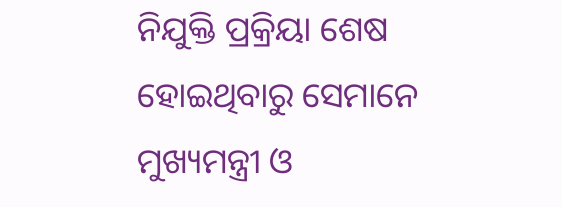ନିଯୁକ୍ତି ପ୍ରକ୍ରିୟା ଶେଷ ହୋଇଥିବାରୁ ସେମାନେ ମୁଖ୍ୟମନ୍ତ୍ରୀ ଓ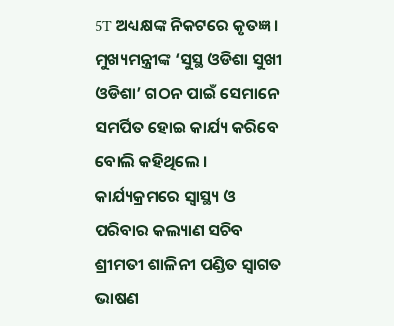5T ଅଧ୍ୟକ୍ଷଙ୍କ ନିକଟରେ କୃତଜ୍ଞ। ମୁଖ୍ୟମନ୍ତ୍ରୀଙ୍କ ‘ସୁସ୍ଥ ଓଡିଶା ସୁଖୀ ଓଡିଶା’ ଗଠନ ପାଇଁ ସେମାନେ ସମର୍ପିତ ହୋଇ କାର୍ଯ୍ୟ କରିବେ ବୋଲି କହିଥିଲେ । କାର୍ଯ୍ୟକ୍ରମରେ ସ୍ବାସ୍ଥ୍ୟ ଓ ପରିବାର କଲ୍ୟାଣ ସଚିବ ଶ୍ରୀମତୀ ଶାଳିନୀ ପଣ୍ଡିତ ସ୍ବାଗତ ଭାଷଣ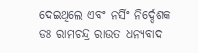ଦେଇଥିଲେ ଏବଂ ନର୍ସିଂ ନିର୍ଦ୍ଦେଶକ ଡଃ ରାମଚନ୍ଦ୍ର ରାଉତ ଧନ୍ୟବାଦ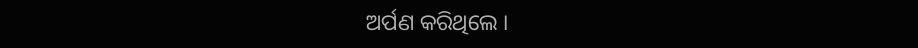ଅର୍ପଣ କରିଥିଲେ ।